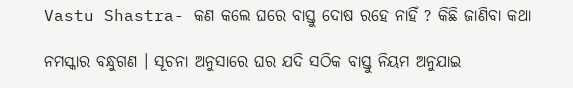Vastu Shastra- କଣ କଲେ ଘରେ ବାସ୍ତୁ ଦୋଷ ରହେ ନାହିଁ ? କିଛି ଜାଣିବା କଥା

ନମସ୍କାର ବନ୍ଧୁଗଣ । ସୂଚନା ଅନୁସାରେ ଘର ଯଦି ସଠିକ ବାସ୍ତୁ ନିୟମ ଅନୁଯାଇ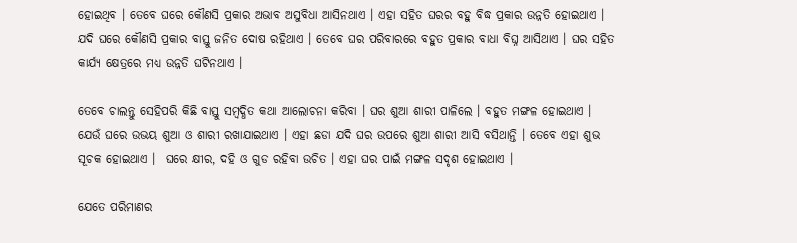ହୋଇଥିବ । ତେବେ ଘରେ କୌଣସି ପ୍ରକାର ଅଭାବ ଅସୁବିଧା ଆସିନଥାଏ । ଏହା ସହିତ ଘରର ବହୁ ବିଦ୍ଧ ପ୍ରକାର ଉନ୍ନତି ହୋଇଥାଏ । ଯଦି ଘରେ କୌଣସି ପ୍ରକାର ବାସ୍ତୁ ଜନିତ ଦୋଷ ରହିଥାଏ । ତେବେ ଘର ପରିବାରରେ ବହୁତ ପ୍ରକାର ବାଧା ବିଘ୍ନ ଆସିଥାଏ । ଘର ସହିତ କାର୍ଯ୍ୟ କ୍ଷେତ୍ରରେ ମଧ୍ୟ ଉନ୍ନତି ଘଟିନଥାଏ ।

ତେବେ ଚାଲନ୍ତୁ ସେହିପରି କିଛି ବାସ୍ତୁ ସମ୍ବଦ୍ଧିତ କଥା ଆଲୋଚନା କରିବା । ଘର ଶୁଆ ଶାରୀ ପାଳିଲେ । ବହୁତ ମଙ୍ଗଳ ହୋଇଥାଏ । ଯେଉଁ ଘରେ ଉଭୟ ଶୁଆ ଓ ଶାରୀ ରଖାଯାଇଥାଏ । ଏହା ଛଡା ଯଦି ଘର ଉପରେ ଶୁଆ ଶାରୀ ଆସି ବସିଥାନ୍ତି । ତେବେ ଏହା ଶୁଭ ସୂଚକ ହୋଇଥାଏ ।  ଘରେ କ୍ଷୀର, ଦହି ଓ ଗୁଡ ରହିବା ଉଚିତ । ଏହା ଘର ପାଇଁ ମଙ୍ଗଳ ସଦୃଶ ହୋଇଥାଏ ।

ଯେତେ ପରିମାଣର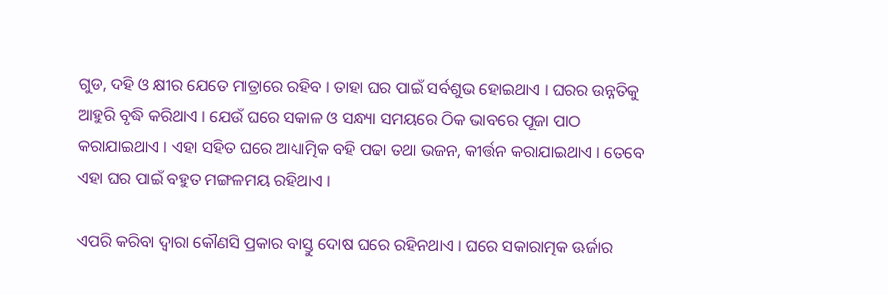ଗୁଡ, ଦହି ଓ କ୍ଷୀର ଯେତେ ମାତ୍ରାରେ ରହିବ । ତାହା ଘର ପାଇଁ ସର୍ବଶୁଭ ହୋଇଥାଏ । ଘରର ଉନ୍ନତିକୁ ଆହୁରି ବୃଦ୍ଧି କରିଥାଏ । ଯେଉଁ ଘରେ ସକାଳ ଓ ସନ୍ଧ୍ୟା ସମୟରେ ଠିକ ଭାବରେ ପୂଜା ପାଠ କରାଯାଇଥାଏ । ଏହା ସହିତ ଘରେ ଆଧ୍ୟାତ୍ମିକ ବହି ପଢା ତଥା ଭଜନ, କୀର୍ତ୍ତନ କରାଯାଇଥାଏ । ତେବେ ଏହା ଘର ପାଇଁ ବହୁତ ମଙ୍ଗଳମୟ ରହିଥାଏ ।

ଏପରି କରିବା ଦ୍ଵାରା କୌଣସି ପ୍ରକାର ବାସ୍ତୁ ଦୋଷ ଘରେ ରହିନଥାଏ । ଘରେ ସକାରାତ୍ମକ ଊର୍ଜାର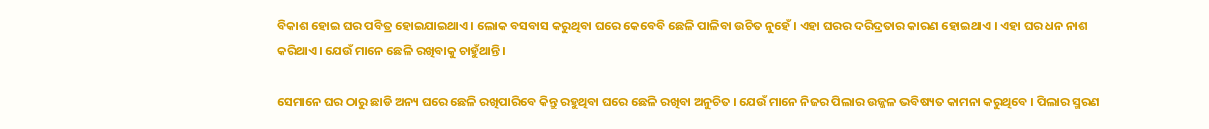ବିକାଶ ହୋଇ ଘର ପବିତ୍ର ହୋଇଯାଇଥାଏ । ଲୋକ ବସବାସ କରୁଥିବା ଘରେ କେବେବି ଛେଳି ପାଳିବା ଉଚିତ ନୁହେଁ । ଏହା ଘରର ଦରିଦ୍ରତାର କାରଣ ହୋଇଥାଏ । ଏହା ଘର ଧନ ନାଶ କରିଥାଏ। ଯେଉଁ ମାନେ ଛେଳି ରଖିବାକୁ ଚାହୁଁଥାନ୍ତି ।

ସେମାନେ ଘର ଠାରୁ ଛାଡି ଅନ୍ୟ ଘରେ ଛେଳି ରଖିପାରିବେ କିନ୍ତୁ ରହୁଥିବା ଘରେ ଛେଳି ରଖିବା ଅନୁଚିତ । ଯେଉଁ ମାନେ ନିଜର ପିଲାର ଉଜ୍ଜଳ ଭବିଷ୍ୟତ କାମନା କରୁଥିବେ । ପିଲାର ସ୍ମରଣ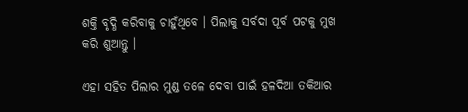ଶକ୍ତି ବୃଦ୍ଧି କରିବାକୁ ଚାହୁଁଥିବେ । ପିଲାକୁ ସର୍ବଦା ପୂର୍ବ ପଟକୁ ମୁଖ କରି ଶୁଆନ୍ତୁ ।

ଏହା ସହିତ ପିଲାର ମୁଣ୍ଡ ତଳେ ଦେବା ପାଇଁ ହଳଦିଆ ତକିଆର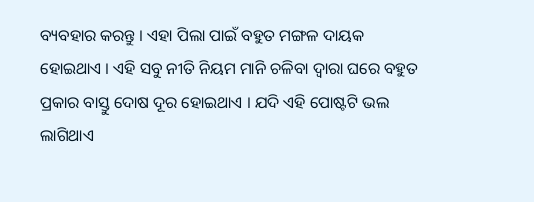ବ୍ୟବହାର କରନ୍ତୁ । ଏହା ପିଲା ପାଇଁ ବହୁତ ମଙ୍ଗଳ ଦାୟକ ହୋଇଥାଏ । ଏହି ସବୁ ନୀତି ନିୟମ ମାନି ଚଳିବା ଦ୍ଵାରା ଘରେ ବହୁତ ପ୍ରକାର ବାସ୍ତୁ ଦୋଷ ଦୂର ହୋଇଥାଏ । ଯଦି ଏହି ପୋଷ୍ଟଟି ଭଲ ଲାଗିଥାଏ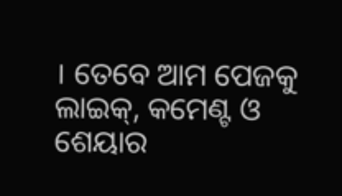। ତେବେ ଆମ ପେଜକୁ ଲାଇକ୍, କମେଣ୍ଟ ଓ ଶେୟାର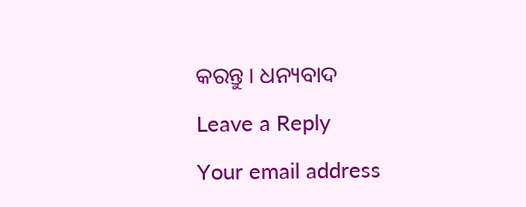କରନ୍ତୁ । ଧନ୍ୟବାଦ

Leave a Reply

Your email address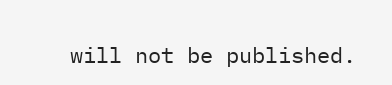will not be published.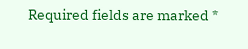Required fields are marked *